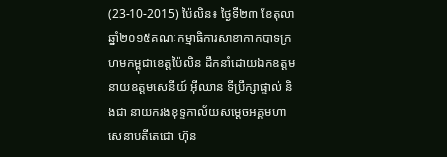(23-10-2015) ប៉ៃលិន៖ ថ្ងៃទី២៣ ខែតុលា ឆ្នាំ២០១៥គណៈកម្មាធិការសាខាកាកបាទក្រហមកម្ពុជាខេត្តប៉ៃលិន ដឹកនាំដោយឯកឧត្តម នាយឧត្តមសេនីយ៍ អ៊ីឈាន ទីប្រឹក្សាផ្ទាល់ និងជា នាយករងខុទ្ទកាល័យសម្តេចអគ្គមហាសេនាបតីតេជោ ហ៊ុន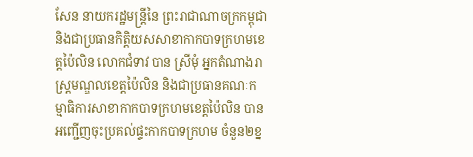សែន នាយករដ្ឋមន្រ្តីនៃ ព្រះរាជាណាចក្រកម្ពុជា និងជាប្រធានកិត្តិយសសាខាកាកបាទក្រហមខេត្តប៉ៃលិន លោកជំទាវ បាន ស្រីមុំ អ្នកតំណាងរាស្រ្តមណ្ឌលខេត្តប៉ៃលិន និងជាប្រធានគណៈកម្មាធិការសាខាកាកបាទក្រហមខេត្តប៉ៃលិន បានអញ្ជើញចុះប្រគល់ផ្ទះកាកបាទក្រហម ចំនួន២ខ្ន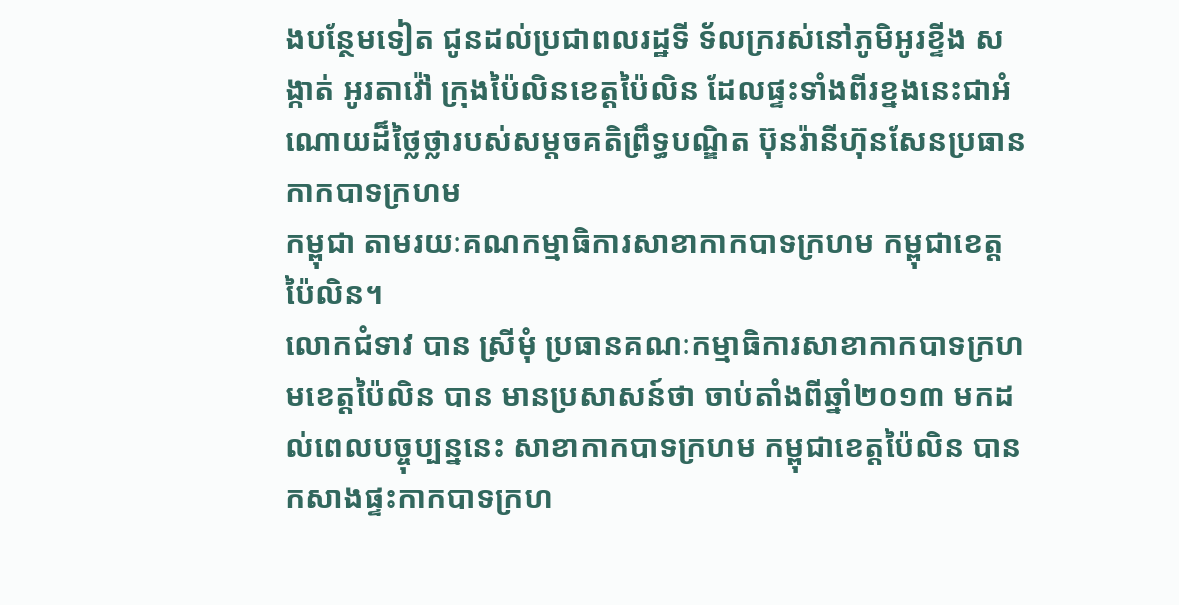ងបន្ថែមទៀត ជូនដល់ប្រជាពលរដ្ឋទី ទ័លក្ររស់នៅភូមិអូរខ្ទីង សង្កាត់ អូរតាវ៉ៅ ក្រុងប៉ៃលិនខេត្តប៉ៃលិន ដែលផ្ទះទាំងពីរខ្នងនេះជាអំណោយដ៏ថ្លៃថ្លារបស់សម្តចគតិព្រឹទ្ធបណ្ឌិត ប៊ុនរ៉ានីហ៊ុនសែនប្រធានកាកបាទក្រហម
កម្ពុជា តាមរយៈគណកម្មាធិការសាខាកាកបាទក្រហម កម្ពុជាខេត្តប៉ៃលិន។
លោកជំទាវ បាន ស្រីមុំ ប្រធានគណៈកម្មាធិការសាខាកាកបាទក្រហមខេត្តប៉ៃលិន បាន មានប្រសាសន៍ថា ចាប់តាំងពីឆ្នាំ២០១៣ មកដល់ពេលបច្ចុប្បន្ននេះ សាខាកាកបាទក្រហម កម្ពុជាខេត្តប៉ៃលិន បានកសាងផ្ទះកាកបាទក្រហ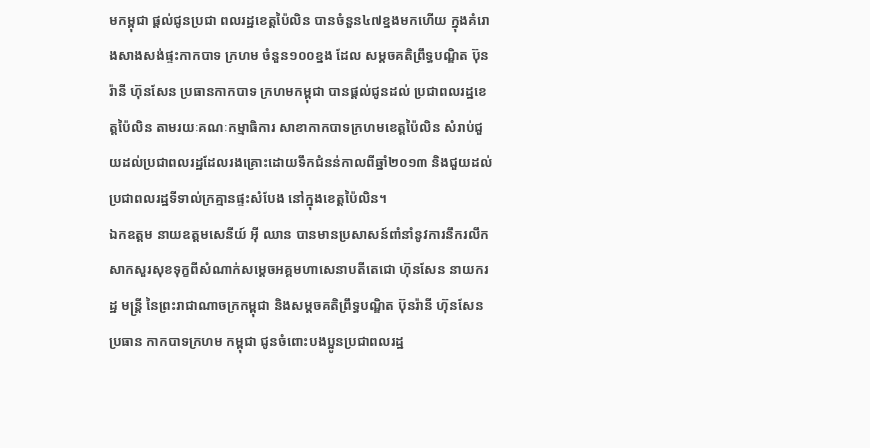មកម្ពុជា ផ្តល់ជូនប្រជា ពលរដ្ឋខេត្តប៉ៃលិន បានចំនួន៤៧ខ្នងមកហើយ ក្នុងគំរោងសាងសង់ផ្ទះកាកបាទ ក្រហម ចំនួន១០០ខ្នង ដែល សម្តចគតិព្រឹទ្ធបណ្ឌិត ប៊ុនរ៉ានី ហ៊ុនសែន ប្រធានកាកបាទ ក្រហមកម្ពុជា បានផ្តល់ជូនដល់ ប្រជាពលរដ្ឋខេត្តប៉ៃលិន តាមរយៈគណៈកម្មាធិការ សាខាកាកបាទក្រហមខេត្តប៉ៃលិន សំរាប់ជួយដល់ប្រជាពលរដ្ឋដែលរងគ្រោះដោយទឹកជំនន់កាលពីឆ្នាំ២០១៣ និងជួយដល់ ប្រជាពលរដ្ឋទីទាល់ក្រគ្មានផ្ទះសំបែង នៅក្នុងខេត្តប៉ៃលិន។
ឯកឧត្តម នាយឧត្តមសេនីយ៍ អ៊ី ឈាន បានមានប្រសាសន៍ពាំនាំនូវការនឹករលឹក សាកសួរសុខទុក្ខពីសំណាក់សម្តេចអគ្គមហាសេនាបតីតេជោ ហ៊ុនសែន នាយករដ្ឋ មន្រ្តី នៃព្រះរាជាណាចក្រកម្ពុជា និងសម្តចគតិព្រឹទ្ធបណ្ឌិត ប៊ុនរ៉ានី ហ៊ុនសែន ប្រធាន កាកបាទក្រហម កម្ពុជា ជូនចំពោះបងប្អូនប្រជាពលរដ្ឋ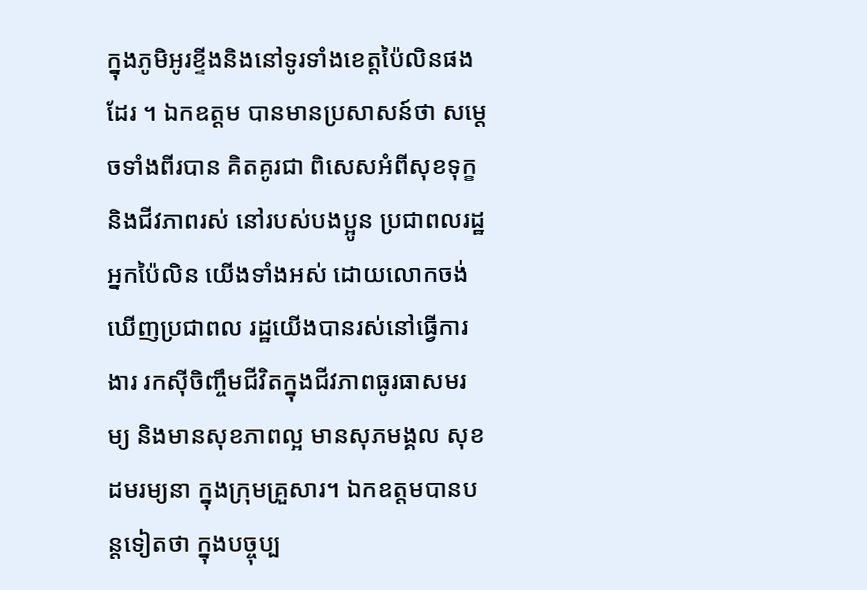ក្នុងភូមិអូរខ្ទីងនិងនៅទូរទាំងខេត្តប៉ៃលិនផងដែរ ។ ឯកឧត្តម បានមានប្រសាសន៍ថា សម្តេចទាំងពីរបាន គិតគូរជា ពិសេសអំពីសុខទុក្ខ និងជីវភាពរស់ នៅរបស់បងប្អូន ប្រជាពលរដ្ឋអ្នកប៉ៃលិន យើងទាំងអស់ ដោយលោកចង់ឃើញប្រជាពល រដ្ឋយើងបានរស់នៅធ្វើការងារ រកស៊ីចិញ្ចឹមជីវិតក្នុងជីវភាពធូរធាសមរម្យ និងមានសុខភាពល្អ មានសុភមង្គល សុខដមរម្យនា ក្នុងក្រុមគ្រួសារ។ ឯកឧត្តមបានបន្តទៀតថា ក្នុងបច្ចុប្ប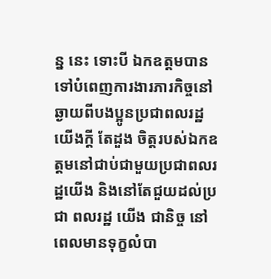ន្ន នេះ ទោះបី ឯកឧត្តមបានទៅបំពេញការងារភារកិច្ចនៅឆ្ងាយពីបងប្អូនប្រជាពលរដ្ឋយើងក្តី តែដួង ចិត្តរបស់ឯកឧត្តមនៅជាប់ជាមួយប្រជាពលរដ្ឋយើង និងនៅតែជួយដល់ប្រជា ពលរដ្ឋ យើង ជានិច្ច នៅពេលមានទុក្ខលំបា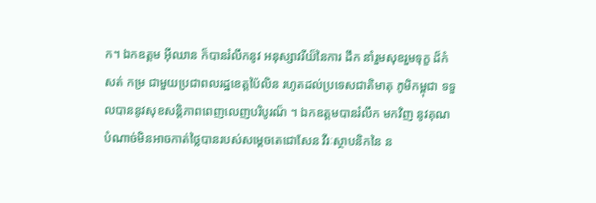ក។ ឯកឧត្តម អ៊ីឈាន ក៏បានរំលឹកនូវ អនុស្សាវរីយ៏នៃការ ដឹក នាំរួមសុខរួមទុក្ខ ដ៏កំសត់ កម្រ ជាមួយប្រជាពលរដ្ឋខេត្តប៉ៃលិន រហូតដល់ប្រទេសជាតិមាតុ ភូមិកម្ពុជា ទទួលបាននូវសុខសន្តិភាពពេញលេញបរិបូរណ៏ ។ ឯកឧត្តមបានរំលឹក មកវិញ នូវគុណបំណាច់មិនអាចកាត់ថ្លៃបានរបស់សម្តេចតេជោសែន វីរៈស្ថាបនិកនៃ ន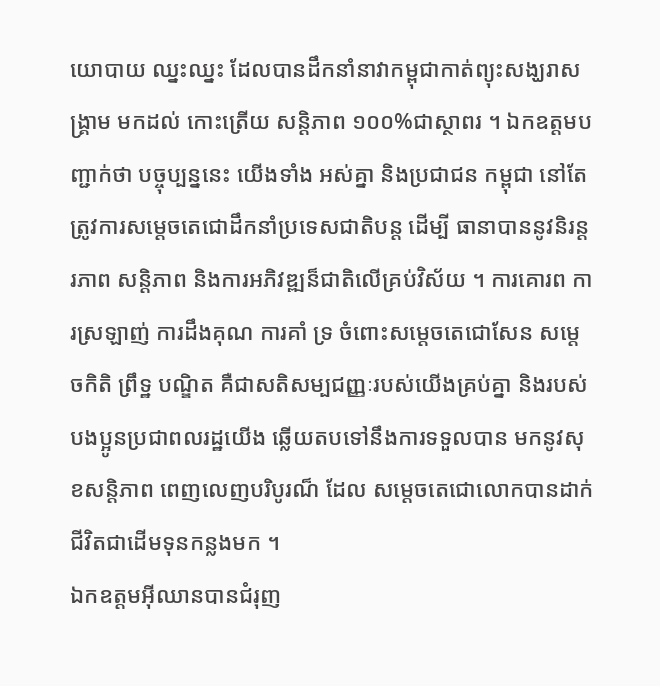យោបាយ ឈ្នះឈ្នះ ដែលបានដឹកនាំនាវាកម្ពុជាកាត់ព្យុះសង្ឃរាសង្រ្គាម មកដល់ កោះត្រើយ សន្តិភាព ១០០%ជាស្ថាពរ ។ ឯកឧត្តមបញ្ជាក់ថា បច្ចុប្បន្ននេះ យើងទាំង អស់គ្នា និងប្រជាជន កម្ពុជា នៅតែត្រូវការសម្តេចតេជោដឹកនាំប្រទេសជាតិបន្ត ដើម្បី ធានាបាននូវនិរន្តរភាព សន្តិភាព និងការអភិវឌ្ឍន៏ជាតិលើគ្រប់វិស័យ ។ ការគោរព ការស្រឡាញ់ ការដឹងគុណ ការគាំ ទ្រ ចំពោះសម្តេចតេជោសែន សម្តេចកិតិ ព្រឹទ្ឋ បណ្ឌិត គឺជាសតិសម្បជញ្ញៈរបស់យើងគ្រប់គ្នា និងរបស់បងប្អូនប្រជាពលរដ្ឋយើង ឆ្លើយតបទៅនឹងការទទួលបាន មកនូវសុខសន្តិភាព ពេញលេញបរិបូរណ៏ ដែល សម្តេចតេជោលោកបានដាក់ជីវិតជាដើមទុនកន្លងមក ។
ឯកឧត្តមអ៊ីឈានបានជំរុញ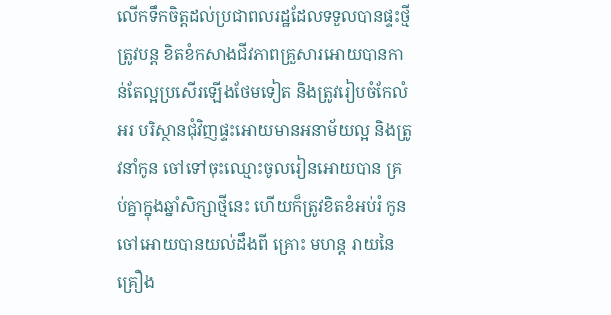លើកទឹកចិត្តដល់ប្រជាពលរដ្ឋដែលទទួលបានផ្ទះថ្មី ត្រូវបន្ត ខិតខំកសាងជីវភាពគ្រួសារអោយបានកាន់តែល្អប្រសើរឡើងថែមទៀត និងត្រូវរៀបចំកែលំអរ បរិស្ថានជុំវិញផ្ទះអោយមានអនាម័យល្អ និងត្រូវនាំកូន ចៅទៅចុះឈ្មោះចូលរៀនអោយបាន គ្រប់គ្នាក្នុងឆ្នាំសិក្សាថ្មីនេះ ហើយក៏ត្រូវខិតខំអប់រំ កូនចៅអោយបានយល់ដឹងពី គ្រោះ មហន្ត រាយនៃ គ្រឿង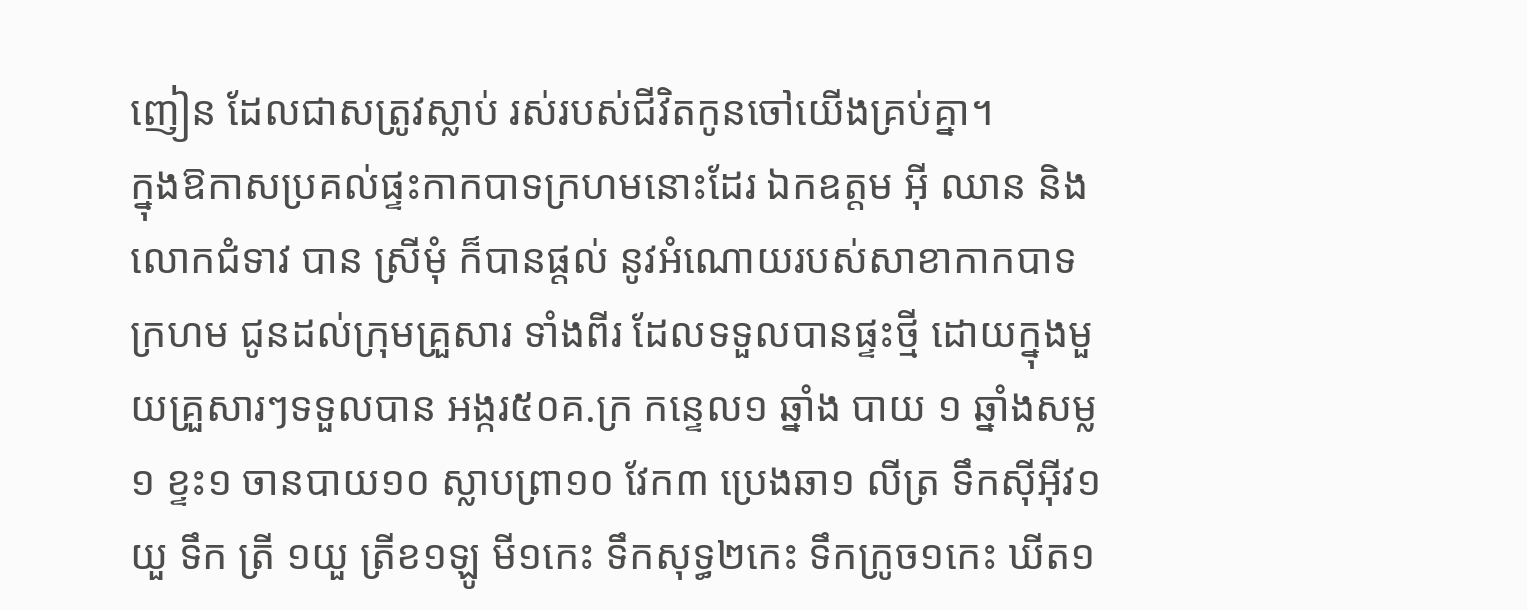ញៀន ដែលជាសត្រូវស្លាប់ រស់របស់ជីវិតកូនចៅយើងគ្រប់គ្នា។
ក្នុងឱកាសប្រគល់ផ្ទះកាកបាទក្រហមនោះដែរ ឯកឧត្តម អ៊ី ឈាន និងលោកជំទាវ បាន ស្រីមុំ ក៏បានផ្តល់ នូវអំណោយរបស់សាខាកាកបាទក្រហម ជូនដល់ក្រុមគ្រួសារ ទាំងពីរ ដែលទទួលបានផ្ទះថ្មី ដោយក្នុងមួយគ្រួសារៗទទួលបាន អង្ករ៥០គ.ក្រ កន្ទេល១ ឆ្នាំង បាយ ១ ឆ្នាំងសម្ល១ ខ្ទះ១ ចានបាយ១០ ស្លាបព្រា១០ វែក៣ ប្រេងឆា១ លីត្រ ទឹកស៊ីអ៊ីវ១យួ ទឹក ត្រី ១យួ ត្រីខ១ឡូ មី១កេះ ទឹកសុទ្ធ២កេះ ទឹកក្រូច១កេះ ឃីត១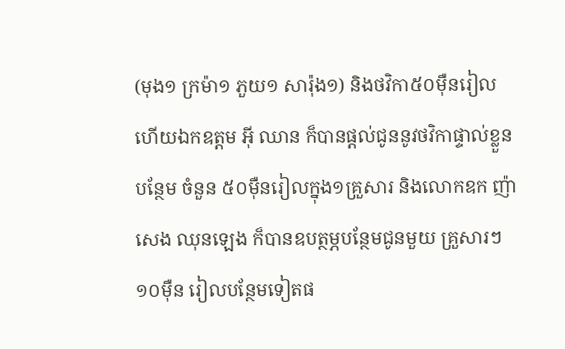(មុង១ ក្រម៉ា១ ភួយ១ សារ៉ុង១) និងថវិកា៥០ម៉ឺនរៀល ហើយឯកឧត្តម អ៊ី ឈាន ក៏បានផ្តល់ជូននូវថវិកាផ្ទាល់ខ្លួនបន្ថែម ចំនួន ៥០ម៉ឺនរៀលក្នុង១គ្រួសារ និងលោកឧក ញ៉ា សេង ឈុនឡេង ក៏បានឧបត្ថម្ភបន្ថែមជូនមួយ គ្រួសារៗ១០ម៉ឺន រៀលបន្ថែមទៀតផ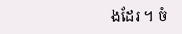ងដែរ ។ ចំ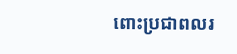ពោះប្រជាពលរ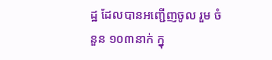ដ្ឋ ដែលបានអញ្ជើញចូល រួម ចំនួន ១០៣នាក់ ក្នុ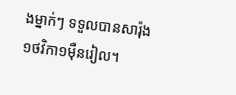ងម្នាក់ៗ ទទួលបានសារ៉ុង១ថវិកា១ម៉ឺនរៀល។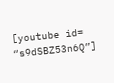[youtube id= “s9dSBZ53n6Q”]